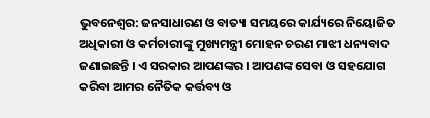ଭୁବନେଶ୍ୱର: ଜନସାଧାରଣ ଓ ବାତ୍ୟା ସମୟରେ କାର୍ଯ୍ୟରେ ନିୟୋଜିତ ଅଧିକାରୀ ଓ କର୍ମଚାରୀଙ୍କୁ ମୁଖ୍ୟମନ୍ତ୍ରୀ ମୋହନ ଚରଣ ମାଝୀ ଧନ୍ୟବାଦ ଜଣାଇଛନ୍ତି । ଏ ସରକାର ଆପଣଙ୍କର । ଆପଣଙ୍କ ସେବା ଓ ସହଯୋଗ କରିବା ଆମର ନୈତିକ କର୍ତ୍ତବ୍ୟ ଓ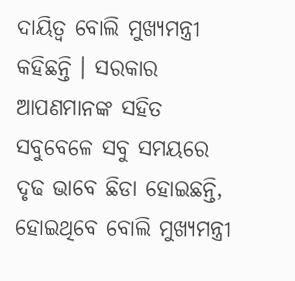ଦାୟିତ୍ଵ ବୋଲି ମୁଖ୍ୟମନ୍ତ୍ରୀ କହିଛନ୍ତି । ସରକାର ଆପଣମାନଙ୍କ ସହିତ ସବୁବେଳେ ସବୁ ସମୟରେ ଦୃଢ ଭାବେ ଛିଡା ହୋଇଛନ୍ତି, ହୋଇଥିବେ ବୋଲି ମୁଖ୍ୟମନ୍ତ୍ରୀ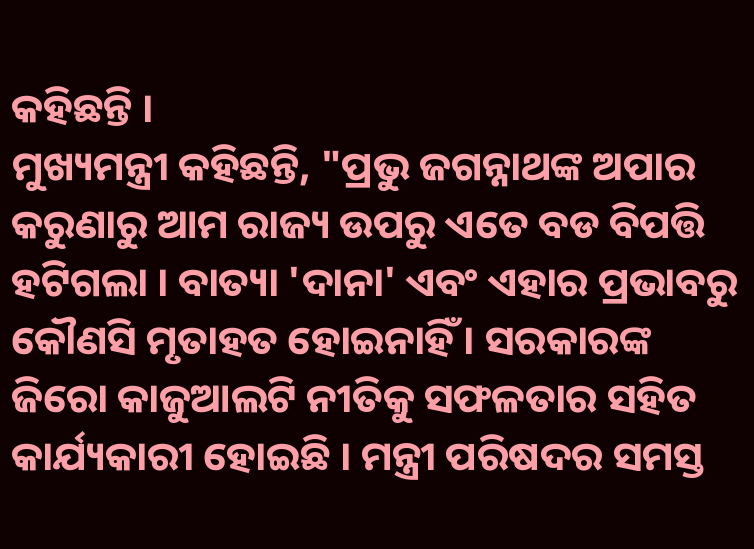କହିଛନ୍ତି ।
ମୁଖ୍ୟମନ୍ତ୍ରୀ କହିଛନ୍ତି, "ପ୍ରଭୁ ଜଗନ୍ନାଥଙ୍କ ଅପାର କରୁଣାରୁ ଆମ ରାଜ୍ୟ ଉପରୁ ଏତେ ବଡ ବିପତ୍ତି ହଟିଗଲା । ବାତ୍ୟା 'ଦାନା' ଏବଂ ଏହାର ପ୍ରଭାବରୁ କୌଣସି ମୃତାହତ ହୋଇନାହିଁ । ସରକାରଙ୍କ ଜିରୋ କାଜୁଆଲଟି ନୀତିକୁ ସଫଳତାର ସହିତ କାର୍ଯ୍ୟକାରୀ ହୋଇଛି । ମନ୍ତ୍ରୀ ପରିଷଦର ସମସ୍ତ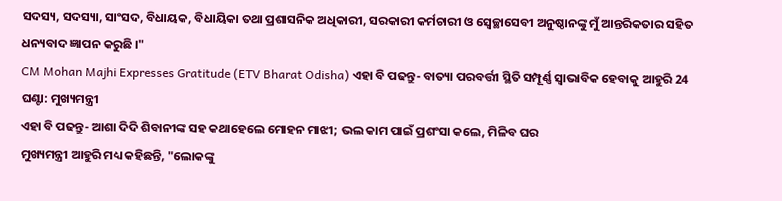ସଦସ୍ୟ, ସଦସ୍ୟା, ସାଂସଦ, ବିଧାୟକ, ବିଧାୟିକା ତଥା ପ୍ରଶାସନିକ ଅଧିକାରୀ, ସରକାରୀ କର୍ମଚାରୀ ଓ ସ୍ଵେଚ୍ଛାସେବୀ ଅନୁଷ୍ଠାନଙ୍କୁ ମୁଁ ଆନ୍ତରିକତାର ସହିତ ଧନ୍ୟବାଦ ଜ୍ଞାପନ କରୁଛି ।"
CM Mohan Majhi Expresses Gratitude (ETV Bharat Odisha) ଏହା ବି ପଢନ୍ତୁ- ବାତ୍ୟା ପରବର୍ତ୍ତୀ ସ୍ଥିତି ସମ୍ପୂର୍ଣ୍ଣ ସ୍ୱାଭାବିକ ହେବାକୁ ଆହୁରି 24 ଘଣ୍ଟା: ମୁଖ୍ୟମନ୍ତ୍ରୀ
ଏହା ବି ପଢନ୍ତୁ- ଆଶା ଦିଦି ଶିବାନୀଙ୍କ ସହ କଥାହେଲେ ମୋହନ ମାଝୀ; ଭଲ କାମ ପାଇଁ ପ୍ରଶଂସା କଲେ, ମିଳିବ ଘର
ମୁଖ୍ୟମନ୍ତ୍ରୀ ଆହୁରି ମଧ୍ୟ କହିଛନ୍ତି, "ଲୋକଙ୍କୁ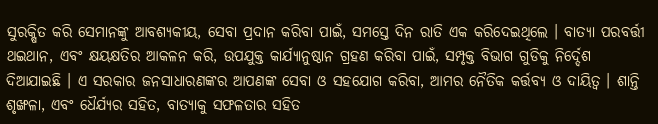ସୁରକ୍ଷିତ କରି ସେମାନଙ୍କୁ ଆବଶ୍ୟକୀୟ, ସେବା ପ୍ରଦାନ କରିବା ପାଇଁ, ସମସ୍ତେ ଦିନ ରାତି ଏକ କରିଦେଇଥିଲେ । ବାତ୍ୟା ପରବର୍ତ୍ତୀ ଥଇଥାନ, ଏବଂ କ୍ଷୟକ୍ଷତିର ଆକଳନ କରି, ଉପଯୁକ୍ତ କାର୍ଯ୍ୟାନୁଷ୍ଠାନ ଗ୍ରହଣ କରିବା ପାଇଁ, ସମ୍ପୃକ୍ତ ବିଭାଗ ଗୁଡିକୁ ନିର୍ଦ୍ଦେଶ ଦିଆଯାଇଛି । ଏ ସରକାର ଜନସାଧାରଣଙ୍କର ଆପଣଙ୍କ ସେବା ଓ ସହଯୋଗ କରିବା, ଆମର ନୈତିକ କର୍ତ୍ତବ୍ୟ ଓ ଦାୟିତ୍ଵ । ଶାନ୍ତି ଶୃଙ୍ଖଳା, ଏବଂ ଧୈର୍ଯ୍ୟର ସହିତ, ବାତ୍ୟାକୁ ସଫଳତାର ସହିତ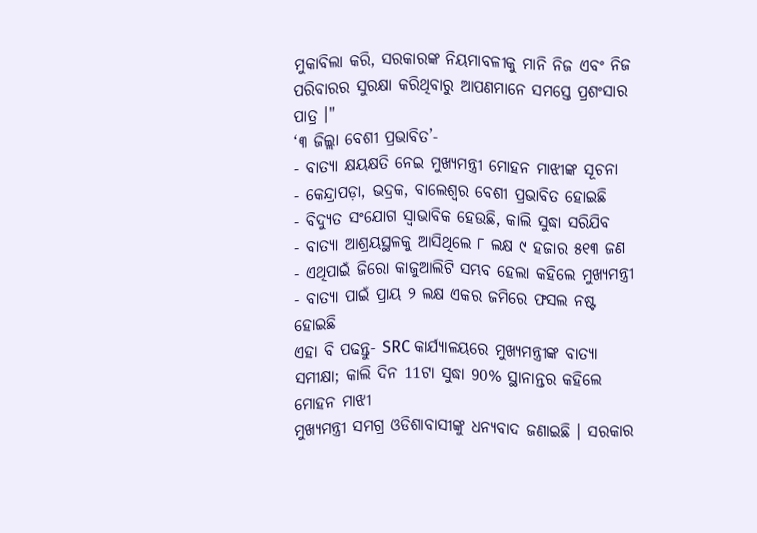ମୁକାବିଲା କରି, ସରକାରଙ୍କ ନିୟମାବଳୀକୁ ମାନି ନିଜ ଏବଂ ନିଜ ପରିବାରର ସୁରକ୍ଷା କରିଥିବାରୁ ଆପଣମାନେ ସମସ୍ତେ ପ୍ରଶଂସାର ପାତ୍ର ।"
‘୩ ଜିଲ୍ଲା ବେଶୀ ପ୍ରଭାବିତ’-
- ବାତ୍ୟା କ୍ଷୟକ୍ଷତି ନେଇ ମୁଖ୍ୟମନ୍ତ୍ରୀ ମୋହନ ମାଝୀଙ୍କ ସୂଚନା
- କେନ୍ଦ୍ରାପଡ଼ା, ଭଦ୍ରକ, ବାଲେଶ୍ବର ବେଶୀ ପ୍ରଭାବିତ ହୋଇଛି
- ବିଦ୍ୟୁତ ସଂଯୋଗ ସ୍ବାଭାବିକ ହେଉଛି, କାଲି ସୁଦ୍ଧା ସରିଯିବ
- ବାତ୍ୟା ଆଶ୍ରୟସ୍ଥଳକୁ ଆସିଥିଲେ ୮ ଲକ୍ଷ ୯ ହଜାର ୫୧୩ ଜଣ
- ଏଥିପାଇଁ ଜିରୋ କାଜୁଆଲିଟି ସମ୍ଭବ ହେଲା କହିଲେ ମୁଖ୍ୟମନ୍ତ୍ରୀ
- ବାତ୍ୟା ପାଇଁ ପ୍ରାୟ ୨ ଲକ୍ଷ ଏକର ଜମିରେ ଫସଲ ନଷ୍ଟ ହୋଇଛି
ଏହା ବି ପଢନ୍ତୁ- SRC କାର୍ଯ୍ୟାଳୟରେ ମୁଖ୍ୟମନ୍ତ୍ରୀଙ୍କ ବାତ୍ୟା ସମୀକ୍ଷା; କାଲି ଦିନ 11ଟା ସୁଦ୍ଧା 90% ସ୍ଥାନାନ୍ତର କହିଲେ ମୋହନ ମାଝୀ
ମୁଖ୍ୟମନ୍ତ୍ରୀ ସମଗ୍ର ଓଡିଶାବାସୀଙ୍କୁ ଧନ୍ୟବାଦ ଜଣାଇଛି । ସରକାର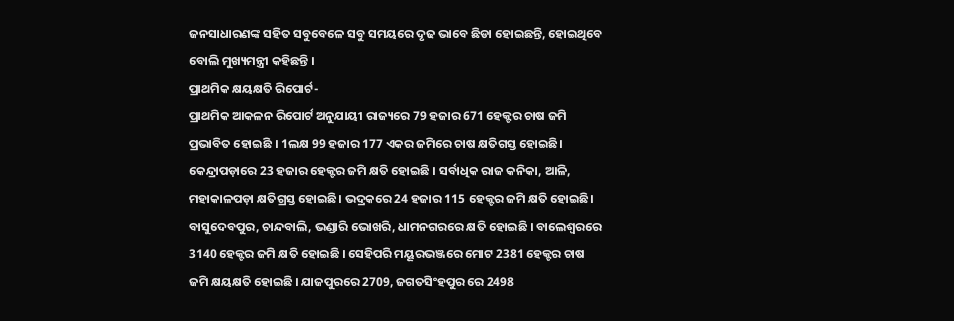ଜନସାଧାରଣଙ୍କ ସହିତ ସବୁବେଳେ ସବୁ ସମୟରେ ଦୃଢ ଭାବେ ଛିଡା ହୋଇଛନ୍ତି, ହୋଇଥିବେ ବୋଲି ମୁଖ୍ୟମନ୍ତ୍ରୀ କହିଛନ୍ତି ।
ପ୍ରାଥମିକ କ୍ଷୟକ୍ଷତି ରିପୋର୍ଟ-
ପ୍ରାଥମିକ ଆକଳନ ରିପୋର୍ଟ ଅନୁଯାୟୀ ରାଜ୍ୟରେ 79 ହଜାର 671 ହେକ୍ଟର ଚାଷ ଜମି ପ୍ରଭାବିତ ହୋଇଛି । 1ଲକ୍ଷ 99 ହଜାର 177 ଏକର ଜମିରେ ଚାଷ କ୍ଷତିଗସ୍ତ ହୋଇଛି। କେନ୍ଦ୍ରାପଡ଼ାରେ 23 ହଜାର ହେକ୍ଟର ଜମି କ୍ଷତି ହୋଇଛି । ସର୍ବାଧିକ ରାଜ କନିକା, ଆଳି, ମହାକାଳପଡ଼ା କ୍ଷତିଗ୍ରସ୍ତ ହୋଇଛି। ଭଦ୍ରକରେ 24 ହଜାର 115 ହେକ୍ଟର ଜମି କ୍ଷତି ହୋଇଛି। ବାସୁଦେବପୁର, ଚାନ୍ଦବାଲି, ଭଣ୍ଡାରି ଭୋଖରି, ଧାମନଗରରେ କ୍ଷତି ହୋଇଛି । ବାଲେଶ୍ୱରରେ 3140 ହେକ୍ଟର ଜମି କ୍ଷତି ହୋଇଛି । ସେହିପରି ମୟୂରଭଞ୍ଜରେ ମୋଟ 2381 ହେକ୍ଟର ଚାଷ ଜମି କ୍ଷୟକ୍ଷତି ହୋଇଛି । ଯାଜପୁରରେ 2709, ଜଗତସିଂହପୁର ରେ 2498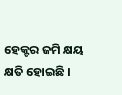ହେକ୍ଟର ଜମି କ୍ଷୟ କ୍ଷତି ହୋଇଛି ।